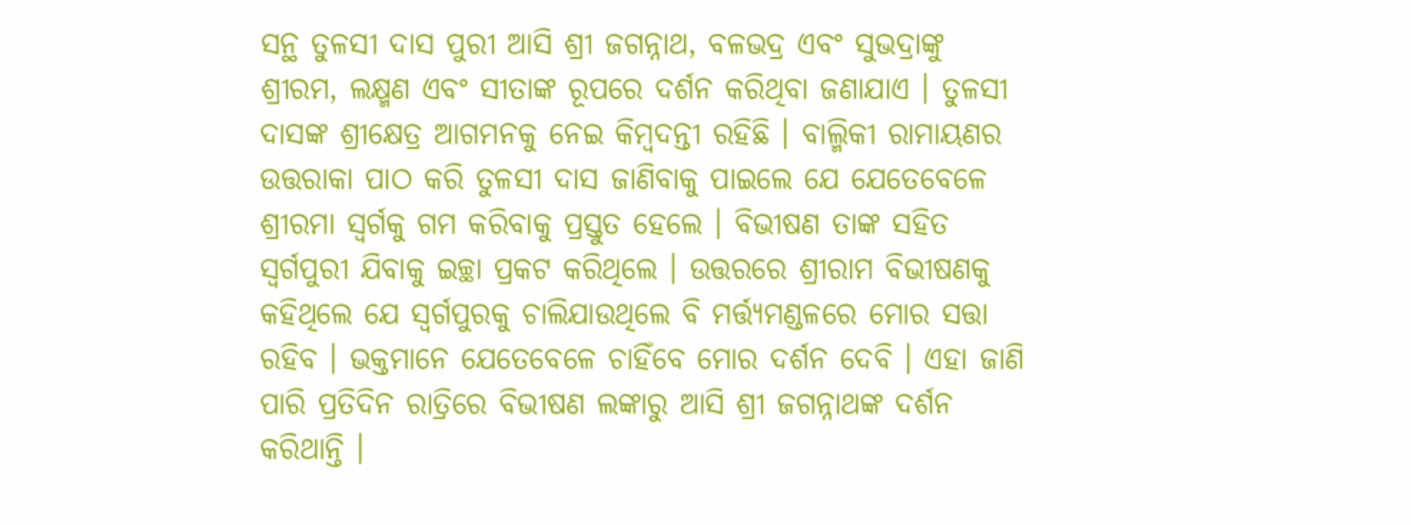ସନ୍ଥ ତୁଳସୀ ଦାସ ପୁରୀ ଆସି ଶ୍ରୀ ଜଗନ୍ନାଥ, ବଳଭଦ୍ର ଏବଂ ସୁଭଦ୍ରାଙ୍କୁ ଶ୍ରୀରମ, ଲକ୍ଷ୍ମଣ ଏବଂ ସୀତାଙ୍କ ରୂପରେ ଦର୍ଶନ କରିଥିବା ଜଣାଯାଏ । ତୁଳସୀ ଦାସଙ୍କ ଶ୍ରୀକ୍ଷେତ୍ର ଆଗମନକୁ ନେଇ କିମ୍ବଦନ୍ତୀ ରହିଛି । ବାଲ୍ମିକୀ ରାମାୟଣର ଉତ୍ତରାକା ପାଠ କରି ତୁଳସୀ ଦାସ ଜାଣିବାକୁ ପାଇଲେ ଯେ ଯେତେବେଳେ ଶ୍ରୀରମା ସ୍ୱର୍ଗକୁ ଗମ କରିବାକୁ ପ୍ରସ୍ତୁତ ହେଲେ । ବିଭୀଷଣ ତାଙ୍କ ସହିତ ସ୍ୱର୍ଗପୁରୀ ଯିବାକୁ ଇଚ୍ଛା ପ୍ରକଟ କରିଥିଲେ । ଉତ୍ତରରେ ଶ୍ରୀରାମ ବିଭୀଷଣକୁ କହିଥିଲେ ଯେ ସ୍ୱର୍ଗପୁରକୁ ଚାଲିଯାଉଥିଲେ ବି ମର୍ତ୍ତ୍ୟମଣ୍ଡଳରେ ମୋର ସତ୍ତା ରହିବ । ଭକ୍ତମାନେ ଯେତେବେଳେ ଚାହିଁବେ ମୋର ଦର୍ଶନ ଦେବି । ଏହା ଜାଣି ପାରି ପ୍ରତିଦିନ ରାତ୍ରିରେ ବିଭୀଷଣ ଲଙ୍କାରୁ ଆସି ଶ୍ରୀ ଜଗନ୍ନାଥଙ୍କ ଦର୍ଶନ କରିଥାନ୍ତି ।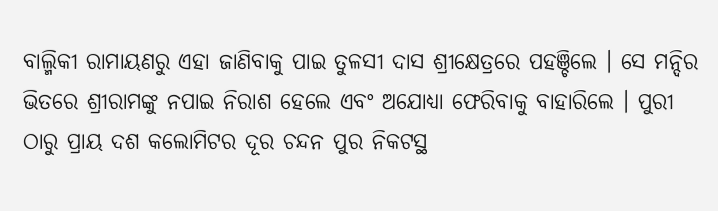ବାଲ୍ମିକୀ ରାମାୟଣରୁ ଏହା ଜାଣିବାକୁ ପାଇ ତୁଳସୀ ଦାସ ଶ୍ରୀକ୍ଷେତ୍ରରେ ପହଞ୍ଚିଲେ । ସେ ମନ୍ଦିର ଭିତରେ ଶ୍ରୀରାମଙ୍କୁ ନପାଇ ନିରାଶ ହେଲେ ଏବଂ ଅଯୋଧ୍ୟା ଫେରିବାକୁ ବାହାରିଲେ । ପୁରୀ ଠାରୁ ପ୍ରାୟ ଦଶ କଲୋମିଟର ଦୂର ଚନ୍ଦନ ପୁର ନିକଟସ୍ଥ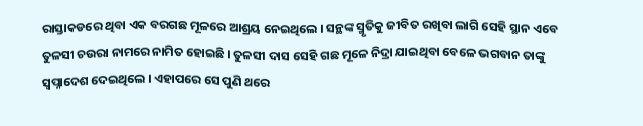ରାସ୍ତାକଡରେ ଥିବା ଏକ ବରଗଛ ମୂଳରେ ଆଶ୍ରୟ ନେଇଥିଲେ । ସନ୍ଥଙ୍କ ସ୍ମୃତିକୁ ଜୀବିତ ରଖିବା ଲାଗି ସେହି ସ୍ଥାନ ଏବେ ତୁଳସୀ ଚଉରା ନାମରେ ନାମିତ ହୋଇଛି । ତୁଳସୀ ଦାସ ସେହି ଗଛ ମୂଳେ ନିଦ୍ରା ଯାଇଥିବା ବେଳେ ଭଗବାନ ତାଙ୍କୁ ସ୍ୱପ୍ନାଦେଶ ଦେଇଥିଲେ । ଏହାପରେ ସେ ପୁଣି ଥରେ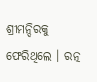ଶ୍ରୀମନ୍ଦିରକୁ ଫେରିଥିଲେ । ରତ୍ନ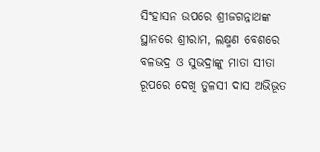ସିଂହାସନ ଉପରେ ଶ୍ରୀଜଗନ୍ନାଥଙ୍କ ସ୍ଥାନରେ ଶ୍ରୀରାମ, ଲକ୍ଷ୍ମଣ ବେଶରେ ବଳଭଦ୍ର ଓ ସୁଭଦ୍ରାଙ୍କୁ ମାତା ସୀତା ରୂପରେ ଦେଖି ତୁଳସୀ ଦାସ ଅଭିଭୂତ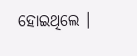ହୋଇଥିଲେ ।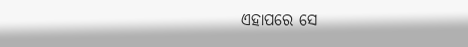ଏହାପରେ ସେ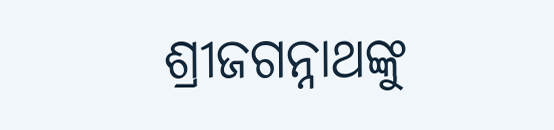ଶ୍ରୀଜଗନ୍ନାଥଙ୍କୁ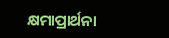କ୍ଷମାପ୍ରାର୍ଥନା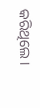କରିଥିଲେ ।